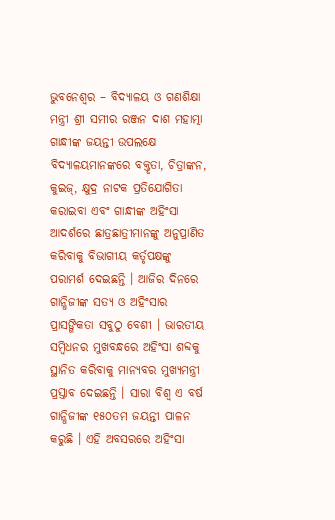ଭୁବନେଶ୍ୱର – ବିଦ୍ୟାଳୟ ଓ ଗଣଶିକ୍ଷା ମନ୍ତ୍ରୀ ଶ୍ରୀ ସମୀର ରଞ୍ଜନ ଦାଶ ମହାତ୍ମା ଗାନ୍ଧୀଙ୍କ ଜୟନ୍ତୀ ଉପଲକ୍ଷେ ବିଦ୍ୟାଳୟମାନଙ୍କରେ ବକ୍ତୃତା, ଚିତ୍ରାଙ୍କନ, କୁଇଜ୍, କ୍ଷୁଦ୍ର ନାଟକ ପ୍ରତିଯୋଗିତା କରାଇବା ଏବଂ ଗାନ୍ଧୀଙ୍କ ଅହିଂସା ଆଦର୍ଶରେ ଛାତ୍ରଛାତ୍ରୀମାନଙ୍କୁ ଅନୁପ୍ରାଣିତ କରିବାକୁ ବିଭାଗୀୟ କର୍ତୃପକ୍ଷଙ୍କୁ ପରାମର୍ଶ ଦେଇଛନ୍ତି । ଆଜିର ଦିନରେ ଗାନ୍ଧିଜୀଙ୍କ ସତ୍ୟ ଓ ଅହିଂସାର ପ୍ରାସଙ୍ଗିକତା ସବୁଠୁ ବେଶୀ । ଭାରତୀୟ ସମ୍ବିଧନର ମୁଖବନ୍ଧରେ ଅହିଂସା ଶବ୍ଦକୁ ସ୍ଥାନିତ କରିବାକୁ ମାନ୍ୟବର ମୁଖ୍ୟମନ୍ତ୍ରୀ ପ୍ରସ୍ତାବ ଦେଇଛନ୍ତି । ସାରା ବିଶ୍ୱ ଏ ବର୍ଷ ଗାନ୍ଧିଜୀଙ୍କ ୧୫୦ତମ ଜୟନ୍ତୀ ପାଳନ କରୁଛି । ଏହି ଅବସରରେ ଅହିଂସା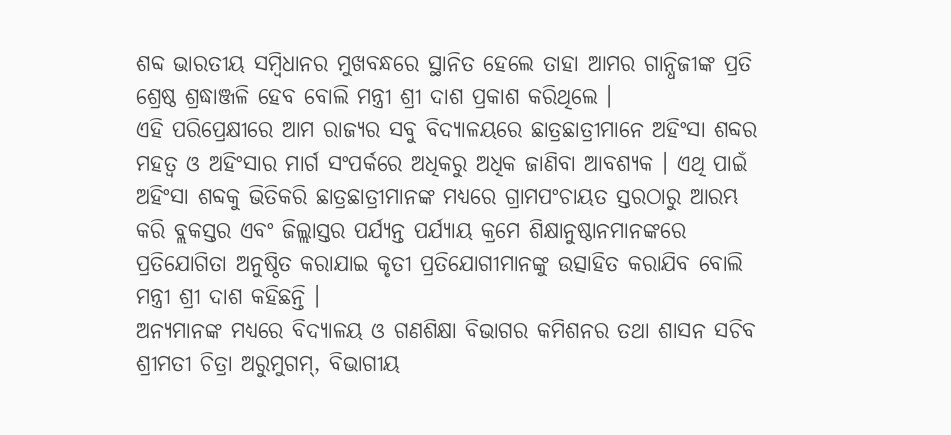ଶବ୍ଦ ଭାରତୀୟ ସମ୍ବିଧାନର ମୁଖବନ୍ଧରେ ସ୍ଥାନିତ ହେଲେ ତାହା ଆମର ଗାନ୍ଧିଜୀଙ୍କ ପ୍ରତି ଶ୍ରେଷ୍ଠ ଶ୍ରଦ୍ଧାଞ୍ଜଳି ହେବ ବୋଲି ମନ୍ତ୍ରୀ ଶ୍ରୀ ଦାଶ ପ୍ରକାଶ କରିଥିଲେ ।
ଏହି ପରିପ୍ରେକ୍ଷୀରେ ଆମ ରାଜ୍ୟର ସବୁ ବିଦ୍ୟାଳୟରେ ଛାତ୍ରଛାତ୍ରୀମାନେ ଅହିଂସା ଶବ୍ଦର ମହତ୍ୱ ଓ ଅହିଂସାର ମାର୍ଗ ସଂପର୍କରେ ଅଧିକରୁ ଅଧିକ ଜାଣିବା ଆବଶ୍ୟକ । ଏଥି ପାଇଁ ଅହିଂସା ଶବ୍ଦକୁ ଭିତିକରି ଛାତ୍ରଛାତ୍ରୀମାନଙ୍କ ମଧ୍ୟରେ ଗ୍ରାମପଂଚାୟତ ସ୍ତରଠାରୁ ଆରମ୍ଭ କରି ବ୍ଲକସ୍ତର ଏବଂ ଜିଲ୍ଲାସ୍ତର ପର୍ଯ୍ୟନ୍ତ ପର୍ଯ୍ୟାୟ କ୍ରମେ ଶିକ୍ଷାନୁଷ୍ଠାନମାନଙ୍କରେ ପ୍ରତିଯୋଗିତା ଅନୁଷ୍ଠିତ କରାଯାଇ କୃତୀ ପ୍ରତିଯୋଗୀମାନଙ୍କୁ ଉତ୍ସାହିତ କରାଯିବ ବୋଲି ମନ୍ତ୍ରୀ ଶ୍ରୀ ଦାଶ କହିଛନ୍ତି ।
ଅନ୍ୟମାନଙ୍କ ମଧ୍ୟରେ ବିଦ୍ୟାଳୟ ଓ ଗଣଶିକ୍ଷା ବିଭାଗର କମିଶନର ତଥା ଶାସନ ସଚିବ ଶ୍ରୀମତୀ ଚିତ୍ରା ଅରୁମୁଗମ୍, ବିଭାଗୀୟ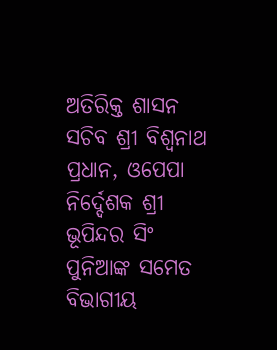ଅତିରିକ୍ତ ଶାସନ ସଚିବ ଶ୍ରୀ ବିଶ୍ୱନାଥ ପ୍ରଧାନ, ଓପେପା ନିର୍ଦ୍ଦେଶକ ଶ୍ରୀ ଭୂପିନ୍ଦର ସିଂ ପୁନିଆଙ୍କ ସମେତ ବିଭାଗୀୟ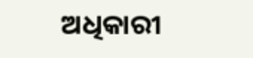ଅଧିକାରୀ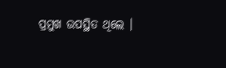ପ୍ରମୁଖ ଉପସ୍ଥିତ ଥିଲେ ।